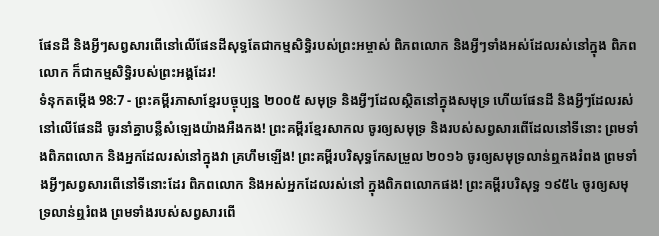ផែនដី និងអ្វីៗសព្វសារពើនៅលើផែនដីសុទ្ធតែជាកម្មសិទ្ធិរបស់ព្រះអម្ចាស់ ពិភពលោក និងអ្វីៗទាំងអស់ដែលរស់នៅក្នុង ពិភពលោក ក៏ជាកម្មសិទ្ធិរបស់ព្រះអង្គដែរ!
ទំនុកតម្កើង 98:7 - ព្រះគម្ពីរភាសាខ្មែរបច្ចុប្បន្ន ២០០៥ សមុទ្រ និងអ្វីៗដែលស្ថិតនៅក្នុងសមុទ្រ ហើយផែនដី និងអ្វីៗដែលរស់នៅលើផែនដី ចូរនាំគ្នាបន្លឺសំឡេងយ៉ាងអឺងកង! ព្រះគម្ពីរខ្មែរសាកល ចូរឲ្យសមុទ្រ និងរបស់សព្វសារពើដែលនៅទីនោះ ព្រមទាំងពិភពលោក និងអ្នកដែលរស់នៅក្នុងវា គ្រហឹមឡើង! ព្រះគម្ពីរបរិសុទ្ធកែសម្រួល ២០១៦ ចូរឲ្យសមុទ្រលាន់ឮកងរំពង ព្រមទាំងអ្វីៗសព្វសារពើនៅទីនោះដែរ ពិភពលោក និងអស់អ្នកដែលរស់នៅ ក្នុងពិភពលោកផង! ព្រះគម្ពីរបរិសុទ្ធ ១៩៥៤ ចូរឲ្យសមុទ្រលាន់ឮរំពង ព្រមទាំងរបស់សព្វសារពើ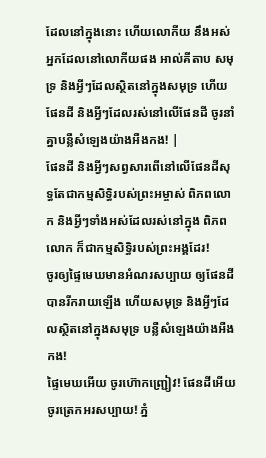ដែលនៅក្នុងនោះ ហើយលោកីយ នឹងអស់អ្នកដែលនៅលោកីយផង អាល់គីតាប សមុទ្រ និងអ្វីៗដែលស្ថិតនៅក្នុងសមុទ្រ ហើយផែនដី និងអ្វីៗដែលរស់នៅលើផែនដី ចូរនាំគ្នាបន្លឺសំឡេងយ៉ាងអឺងកង! |
ផែនដី និងអ្វីៗសព្វសារពើនៅលើផែនដីសុទ្ធតែជាកម្មសិទ្ធិរបស់ព្រះអម្ចាស់ ពិភពលោក និងអ្វីៗទាំងអស់ដែលរស់នៅក្នុង ពិភពលោក ក៏ជាកម្មសិទ្ធិរបស់ព្រះអង្គដែរ!
ចូរឲ្យផ្ទៃមេឃមានអំណរសប្បាយ ឲ្យផែនដីបានរីករាយឡើង ហើយសមុទ្រ និងអ្វីៗដែលស្ថិតនៅក្នុងសមុទ្រ បន្លឺសំឡេងយ៉ាងអឺងកង!
ផ្ទៃមេឃអើយ ចូរហ៊ោកញ្ជ្រៀវ! ផែនដីអើយ ចូរត្រេកអរសប្បាយ! ភ្នំ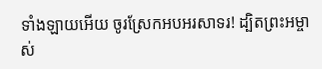ទាំងឡាយអើយ ចូរស្រែកអបអរសាទរ! ដ្បិតព្រះអម្ចាស់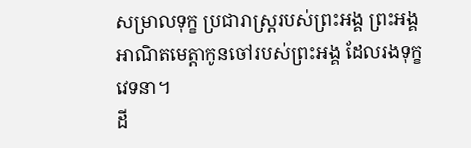សម្រាលទុក្ខ ប្រជារាស្ត្ររបស់ព្រះអង្គ ព្រះអង្គអាណិតមេត្តាកូនចៅរបស់ព្រះអង្គ ដែលរងទុក្ខវេទនា។
ដី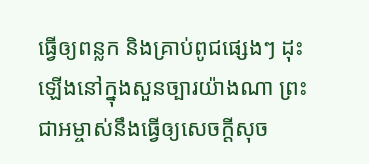ធ្វើឲ្យពន្លក និងគ្រាប់ពូជផ្សេងៗ ដុះឡើងនៅក្នុងសួនច្បារយ៉ាងណា ព្រះជាអម្ចាស់នឹងធ្វើឲ្យសេចក្ដីសុច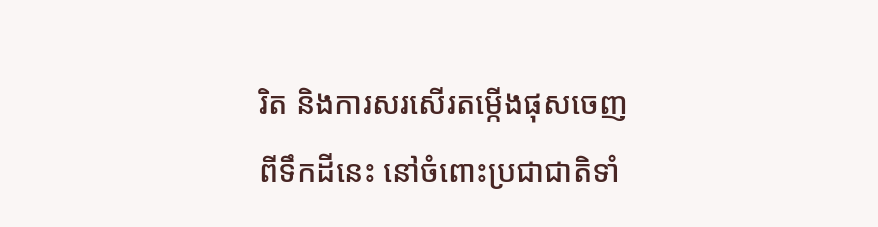រិត និងការសរសើរតម្កើងផុសចេញពីទឹកដីនេះ នៅចំពោះប្រជាជាតិទាំ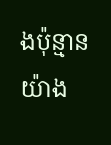ងប៉ុន្មានយ៉ាង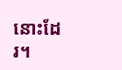នោះដែរ។